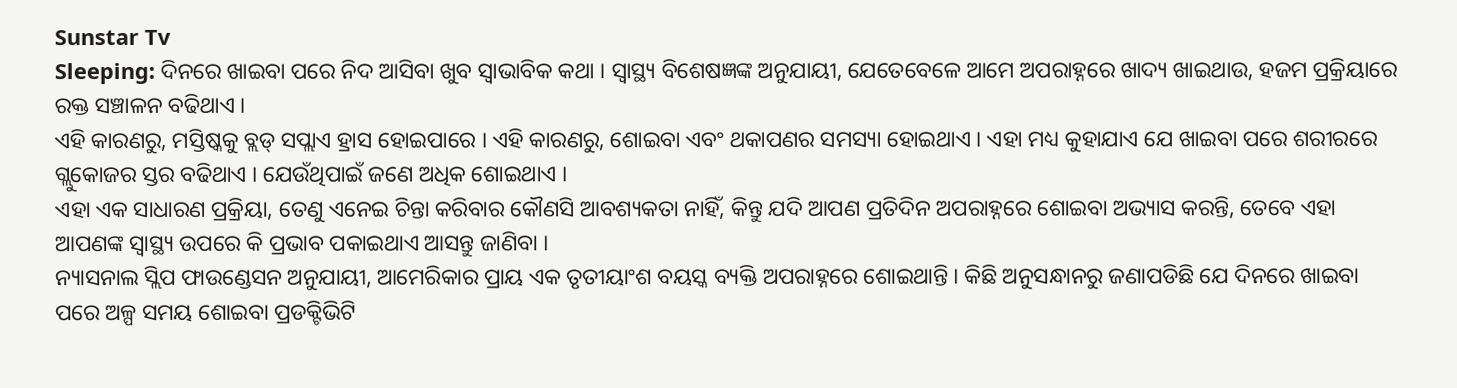Sunstar Tv
Sleeping: ଦିନରେ ଖାଇବା ପରେ ନିଦ ଆସିବା ଖୁବ ସ୍ୱାଭାବିକ କଥା । ସ୍ୱାସ୍ଥ୍ୟ ବିଶେଷଜ୍ଞଙ୍କ ଅନୁଯାୟୀ, ଯେତେବେଳେ ଆମେ ଅପରାହ୍ନରେ ଖାଦ୍ୟ ଖାଇଥାଉ, ହଜମ ପ୍ରକ୍ରିୟାରେ ରକ୍ତ ସଞ୍ଚାଳନ ବଢିଥାଏ ।
ଏହି କାରଣରୁ, ମସ୍ତିଷ୍କକୁ ବ୍ଲଡ୍ ସପ୍ଲାଏ ହ୍ରାସ ହୋଇପାରେ । ଏହି କାରଣରୁ, ଶୋଇବା ଏବଂ ଥକାପଣର ସମସ୍ୟା ହୋଇଥାଏ । ଏହା ମଧ୍ୟ କୁହାଯାଏ ଯେ ଖାଇବା ପରେ ଶରୀରରେ ଗ୍ଲୁକୋଜର ସ୍ତର ବଢିଥାଏ । ଯେଉଁଥିପାଇଁ ଜଣେ ଅଧିକ ଶୋଇଥାଏ ।
ଏହା ଏକ ସାଧାରଣ ପ୍ରକ୍ରିୟା, ତେଣୁ ଏନେଇ ଚିନ୍ତା କରିବାର କୌଣସି ଆବଶ୍ୟକତା ନାହିଁ, କିନ୍ତୁ ଯଦି ଆପଣ ପ୍ରତିଦିନ ଅପରାହ୍ନରେ ଶୋଇବା ଅଭ୍ୟାସ କରନ୍ତି, ତେବେ ଏହା ଆପଣଙ୍କ ସ୍ୱାସ୍ଥ୍ୟ ଉପରେ କି ପ୍ରଭାବ ପକାଇଥାଏ ଆସନ୍ତୁ ଜାଣିବା ।
ନ୍ୟାସନାଲ ସ୍ଲିପ ଫାଉଣ୍ଡେସନ ଅନୁଯାୟୀ, ଆମେରିକାର ପ୍ରାୟ ଏକ ତୃତୀୟାଂଶ ବୟସ୍କ ବ୍ୟକ୍ତି ଅପରାହ୍ନରେ ଶୋଇଥାନ୍ତି । କିଛି ଅନୁସନ୍ଧାନରୁ ଜଣାପଡିଛି ଯେ ଦିନରେ ଖାଇବା ପରେ ଅଳ୍ପ ସମୟ ଶୋଇବା ପ୍ରଡକ୍ଟିଭିଟି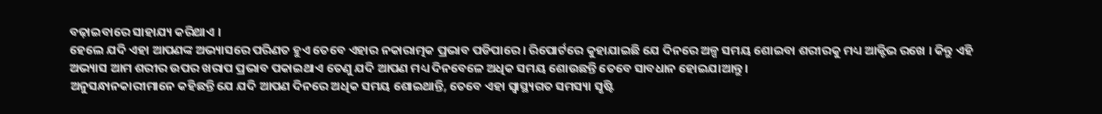ବଢ଼ାଇବାରେ ସାହାଯ୍ୟ କରିଥାଏ ।
ହେଲେ ଯଦି ଏହା ଆପଣଙ୍କ ଅଭ୍ୟାସରେ ପରିଣତ ହୁଏ ତେବେ ଏହାର ନକାରାତ୍ମକ ପ୍ରଭାବ ପଡିପାରେ । ରିପୋର୍ଟରେ କୁହାଯାଇଛି ଯେ ଦିନରେ ଅଳ୍ପ ସମୟ ଶୋଇବା ଶରୀରକୁ ମଧ୍ୟ ଆକ୍ଟିଭ ରଖେ । କିନ୍ତୁ ଏହି ଅଭ୍ୟାସ ଆମ ଶରୀର ଉପର ଖରାପ ପ୍ରଭାବ ପକାଇଥାଏ ତେଣୁ ଯଦି ଆପଣ ମଧ୍ୟ ଦିନବେଳେ ଅଧିକ ସମୟ ଶୋଉଛନ୍ତି ତେବେ ସାବଧାନ ହୋଇଯାଆନ୍ତୁ ।
ଅନୁସନ୍ଧାନକାରୀମାନେ କହିଛନ୍ତି ଯେ ଯଦି ଆପଣ ଦିନରେ ଅଧିକ ସମୟ ଶୋଇଥାନ୍ତି, ତେବେ ଏହା ସ୍ୱାସ୍ଥ୍ୟଗତ ସମସ୍ୟା ସୃଷ୍ଟି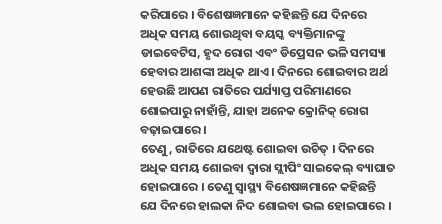କରିପାରେ । ବିଶେଷଜ୍ଞମାନେ କହିଛନ୍ତି ଯେ ଦିନରେ ଅଧିକ ସମୟ ଶୋଉଥିବା ବୟସ୍କ ବ୍ୟକ୍ତିମାନଙ୍କୁ ଡାଇବେଟିସ, ହୃଦ ରୋଗ ଏବଂ ଡିପ୍ରେସନ ଭଳି ସମସ୍ୟା ହେବାର ଆଶଙ୍କା ଅଧିକ ଥାଏ । ଦିନରେ ଶୋଇବାର ଅର୍ଥ ହେଉଛି ଆପଣ ରାତିରେ ପର୍ଯ୍ୟାପ୍ତ ପରିମାଣରେ ଶୋଇପାରୁ ନାହାଁନ୍ତି, ଯାହା ଅନେକ କ୍ରୋନିକ୍ ରୋଗ ବଢ଼ାଇପାରେ ।
ତେଣୁ, ରାତିରେ ଯଥେଷ୍ଟ ଶୋଇବା ଉଚିତ୍ । ଦିନରେ ଅଧିକ ସମୟ ଶୋଇବା ଦ୍ୱାରା ସ୍ଲୀପିଂ ସାଇକେଲ୍ ବ୍ୟାଘାତ ହୋଇପାରେ । ତେଣୁ ସ୍ୱାସ୍ଥ୍ୟ ବିଶେଷଜ୍ଞମାନେ କହିଛନ୍ତି ଯେ ଦିନରେ ହାଲକା ନିଦ ଶୋଇବା ଭଲ ହୋଇପାରେ ।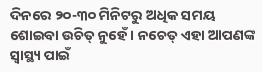ଦିନରେ ୨୦-୩୦ ମିନିଟରୁ ଅଧିକ ସମୟ ଶୋଇବା ଉଚିତ୍ ନୁହେଁ । ନଚେତ୍ ଏହା ଆପଣଙ୍କ ସ୍ୱାସ୍ଥ୍ୟ ପାଇଁ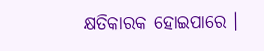କ୍ଷତିକାରକ ହୋଇପାରେ ।